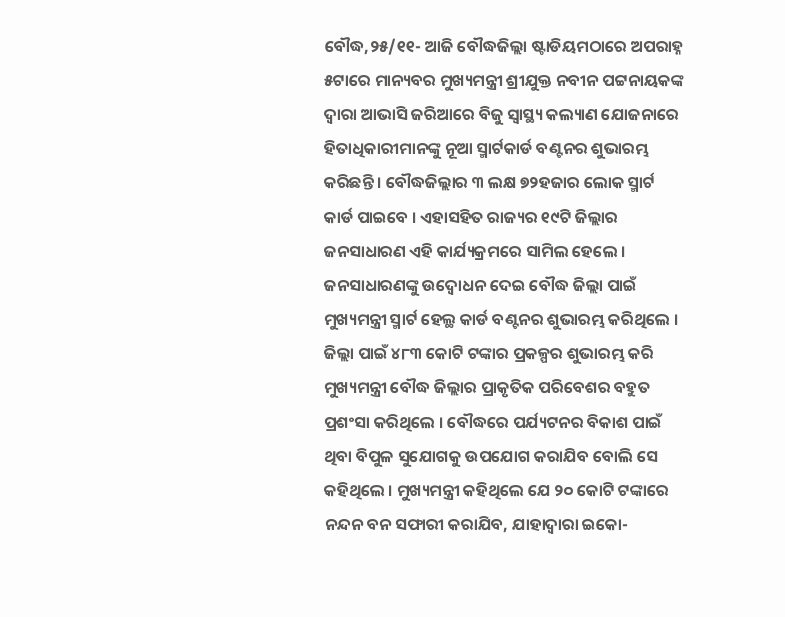ବୌଦ୍ଧ,୨୫/୧୧- ଆଜି ବୌଦ୍ଧଜିଲ୍ଲା ଷ୍ଟାଡିୟମଠାରେ ଅପରାହ୍ନ ୫ଟାରେ ମାନ୍ୟବର ମୁଖ୍ୟମନ୍ତ୍ରୀ ଶ୍ରୀଯୁକ୍ତ ନବୀନ ପଟ୍ଟନାୟକଙ୍କ ଦ୍ୱାରା ଆଭାସି ଜରିଆରେ ବିଜୁ ସ୍ୱାସ୍ଥ୍ୟ କଲ୍ୟାଣ ଯୋଜନାରେ ହିତାଧିକାରୀମାନଙ୍କୁ ନୂଆ ସ୍ମାର୍ଟକାର୍ଡ ବଣ୍ଟନର ଶୁଭାରମ୍ଭ କରିଛନ୍ତି । ବୌଦ୍ଧଜିଲ୍ଲାର ୩ ଲକ୍ଷ ୭୨ହଜାର ଲୋକ ସ୍ମାର୍ଟ କାର୍ଡ ପାଇବେ । ଏହାସହିତ ରାଜ୍ୟର ୧୯ଟି ଜିଲ୍ଲାର ଜନସାଧାରଣ ଏହି କାର୍ଯ୍ୟକ୍ରମରେ ସାମିଲ ହେଲେ । ଜନସାଧାରଣଙ୍କୁ ଉଦ୍ବୋଧନ ଦେଇ ବୌଦ୍ଧ ଜିଲ୍ଲା ପାଇଁ ମୁଖ୍ୟମନ୍ତ୍ରୀ ସ୍ମାର୍ଟ ହେଲ୍ଥ କାର୍ଡ ବଣ୍ଟନର ଶୁଭାରମ୍ଭ କରିଥିଲେ । ଜିଲ୍ଲା ପାଇଁ ୪୮୩ କୋଟି ଟଙ୍କାର ପ୍ରକଳ୍ପର ଶୁଭାରମ୍ଭ କରି ମୁଖ୍ୟମନ୍ତ୍ରୀ ବୌଦ୍ଧ ଜିଲ୍ଲାର ପ୍ରାକୃତିକ ପରିବେଶର ବହୁତ ପ୍ରଶଂସା କରିଥିଲେ । ବୌଦ୍ଧରେ ପର୍ଯ୍ୟଟନର ବିକାଶ ପାଇଁ ଥିବା ବିପୁଳ ସୁଯୋଗକୁ ଉପଯୋଗ କରାଯିବ ବୋଲି ସେ କହିଥିଲେ । ମୁଖ୍ୟମନ୍ତ୍ରୀ କହିଥିଲେ ଯେ ୨୦ କୋଟି ଟଙ୍କାରେ ନନ୍ଦନ ବନ ସଫାରୀ କରାଯିବ, ଯାହାଦ୍ୱାରା ଇକୋ-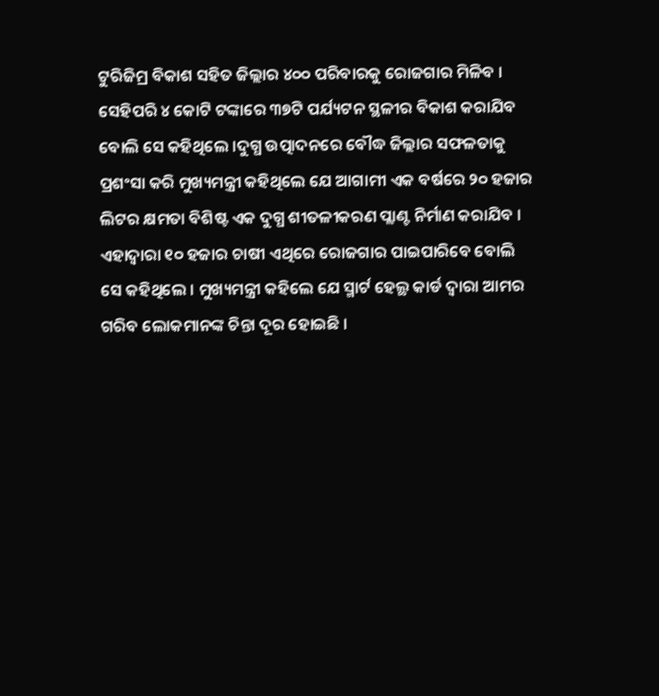ଟୁରିଜିମ୍ର ବିକାଶ ସହିତ ଜିଲ୍ଲାର ୪୦୦ ପରିବାରକୁ ରୋଜଗାର ମିଳିବ । ସେହିପରି ୪ କୋଟି ଟଙ୍କାରେ ୩୭ଟି ପର୍ଯ୍ୟଟନ ସ୍ଥଳୀର ବିକାଶ କରାଯିବ ବୋଲି ସେ କହିଥିଲେ ।ଦୁଗ୍ଧ ଉତ୍ପାଦନରେ ବୌଦ୍ଧ ଜିଲ୍ଲାର ସଫଳତାକୁ ପ୍ରଶଂସା କରି ମୁଖ୍ୟମନ୍ତ୍ରୀ କହିଥିଲେ ଯେ ଆଗାମୀ ଏକ ବର୍ଷରେ ୨୦ ହଜାର ଲିଟର କ୍ଷମତା ବିଶିଷ୍ଟ ଏକ ଦୁଗ୍ଧ ଶୀତଳୀକରଣ ପ୍ଲାଣ୍ଟ ନିର୍ମାଣ କରାଯିବ ।
ଏହାଦ୍ୱାରା ୧୦ ହଜାର ଚାଷୀ ଏଥିରେ ରୋଜଗାର ପାଇପାରିବେ ବୋଲି ସେ କହିଥିଲେ । ମୁଖ୍ୟମନ୍ତ୍ରୀ କହିଲେ ଯେ ସ୍ମାର୍ଟ ହେଲ୍ଥ କାର୍ଡ ଦ୍ୱାରା ଆମର ଗରିବ ଲୋକମାନଙ୍କ ଚିନ୍ତା ଦୂର ହୋଇଛି ।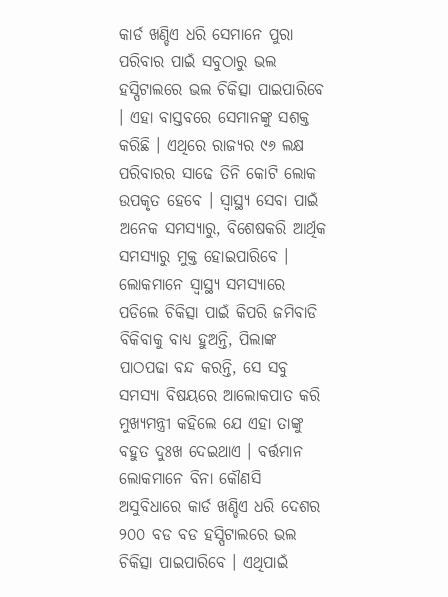କାର୍ଡ ଖଣ୍ଡିଏ ଧରି ସେମାନେ ପୁରା ପରିବାର ପାଇଁ ସବୁଠାରୁ ଭଲ ହସ୍ପିଟାଲରେ ଭଲ ଚିକିତ୍ସା ପାଇପାରିବେ । ଏହା ବାସ୍ତବରେ ସେମାନଙ୍କୁ ସଶକ୍ତ କରିଛି । ଏଥିରେ ରାଜ୍ୟର ୯୬ ଲକ୍ଷ ପରିବାରର ସାଢେ ତିନି କୋଟି ଲୋକ ଉପକୃତ ହେବେ । ସ୍ୱାସ୍ଥ୍ୟ ସେବା ପାଇଁ ଅନେକ ସମସ୍ୟାରୁ, ବିଶେଷକରି ଆର୍ଥିକ ସମସ୍ୟାରୁ ମୁକ୍ତ ହୋଇପାରିବେ । ଲୋକମାନେ ସ୍ୱାସ୍ଥ୍ୟ ସମସ୍ୟାରେ ପଡିଲେ ଚିକିତ୍ସା ପାଇଁ କିପରି ଜମିବାଡି ବିକିବାକୁ ବାଧ୍ୟ ହୁଅନ୍ତି, ପିଲାଙ୍କ ପାଠପଢା ବନ୍ଦ କରନ୍ତି, ସେ ସବୁ ସମସ୍ୟା ବିଷୟରେ ଆଲୋକପାତ କରି ମୁଖ୍ୟମନ୍ତ୍ରୀ କହିଲେ ଯେ ଏହା ତାଙ୍କୁ ବହୁତ ଦୁଃଖ ଦେଇଥାଏ । ବର୍ତ୍ତମାନ ଲୋକମାନେ ବିନା କୌଣସି ଅସୁବିଧାରେ କାର୍ଡ ଖଣ୍ଡିଏ ଧରି ଦେଶର ୨୦୦ ବଡ ବଡ ହସ୍ପିଟାଲରେ ଭଲ ଚିକିତ୍ସା ପାଇପାରିବେ । ଏଥିପାଇଁ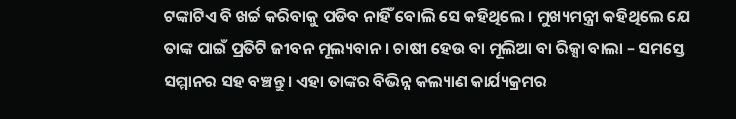ଟଙ୍କାଟିଏ ବି ଖର୍ଚ୍ଚ କରିବାକୁ ପଡିବ ନାହିଁ ବୋଲି ସେ କହିଥିଲେ । ମୁଖ୍ୟମନ୍ତ୍ରୀ କହିଥିଲେ ଯେ ତାଙ୍କ ପାଇଁ ପ୍ରତିଟି ଜୀବନ ମୂଲ୍ୟବାନ । ଚାଷୀ ହେଉ ବା ମୂଲିଆ ବା ରିକ୍ସା ବାଲା – ସମସ୍ତେ ସମ୍ମାନର ସହ ବଞ୍ଚନ୍ତୁ । ଏହା ତାଙ୍କର ବିଭିନ୍ନ କଲ୍ୟାଣ କାର୍ଯ୍ୟକ୍ରମର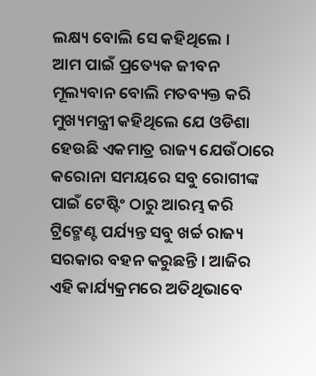ଲକ୍ଷ୍ୟ ବୋଲି ସେ କହିଥିଲେ ।
ଆମ ପାଇଁ ପ୍ରତ୍ୟେକ ଜୀବନ ମୂଲ୍ୟବାନ ବୋଲି ମତବ୍ୟକ୍ତ କରି ମୁଖ୍ୟମନ୍ତ୍ରୀ କହିଥିଲେ ଯେ ଓଡିଶା ହେଉଛି ଏକମାତ୍ର ରାଜ୍ୟ ଯେଉଁଠାରେ କରୋନା ସମୟରେ ସବୁ ରୋଗୀଙ୍କ ପାଇଁ ଟେଷ୍ଟିଂ ଠାରୁ ଆରମ୍ଭ କରି ଟ୍ରିଟ୍ମେଣ୍ଟ ପର୍ଯ୍ୟନ୍ତ ସବୁ ଖର୍ଚ୍ଚ ରାଜ୍ୟ ସରକାର ବହନ କରୁଛନ୍ତି । ଆଜିର ଏହି କାର୍ଯ୍ୟକ୍ରମରେ ଅତିଥିଭାବେ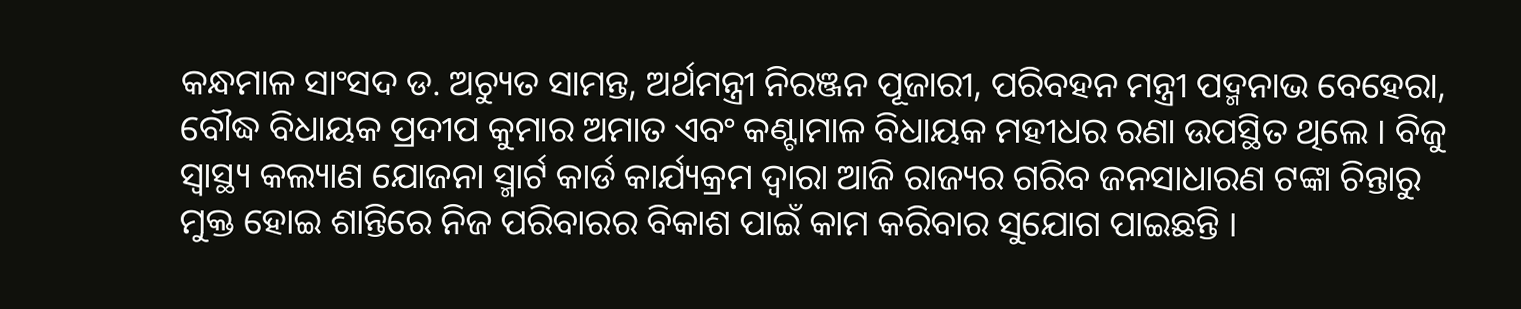କନ୍ଧମାଳ ସାଂସଦ ଡ. ଅଚ୍ୟୁତ ସାମନ୍ତ, ଅର୍ଥମନ୍ତ୍ରୀ ନିରଞ୍ଜନ ପୂଜାରୀ, ପରିବହନ ମନ୍ତ୍ରୀ ପଦ୍ମନାଭ ବେହେରା, ବୌଦ୍ଧ ବିଧାୟକ ପ୍ରଦୀପ କୁମାର ଅମାତ ଏବଂ କଣ୍ଟାମାଳ ବିଧାୟକ ମହୀଧର ରଣା ଉପସ୍ଥିତ ଥିଲେ । ବିଜୁ ସ୍ୱାସ୍ଥ୍ୟ କଲ୍ୟାଣ ଯୋଜନା ସ୍ମାର୍ଟ କାର୍ଡ କାର୍ଯ୍ୟକ୍ରମ ଦ୍ୱାରା ଆଜି ରାଜ୍ୟର ଗରିବ ଜନସାଧାରଣ ଟଙ୍କା ଚିନ୍ତାରୁ ମୁକ୍ତ ହୋଇ ଶାନ୍ତିରେ ନିଜ ପରିବାରର ବିକାଶ ପାଇଁ କାମ କରିବାର ସୁଯୋଗ ପାଇଛନ୍ତି ।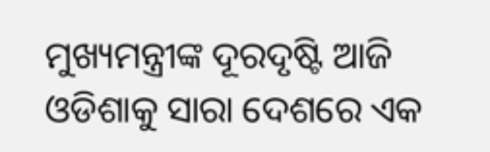ମୁଖ୍ୟମନ୍ତ୍ରୀଙ୍କ ଦୂରଦୃଷ୍ଟି ଆଜି ଓଡିଶାକୁ ସାରା ଦେଶରେ ଏକ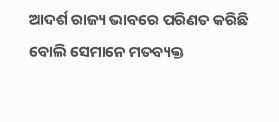ଆଦର୍ଶ ରାଜ୍ୟ ଭାବରେ ପରିଣତ କରିଛି ବୋଲି ସେମାନେ ମତବ୍ୟକ୍ତ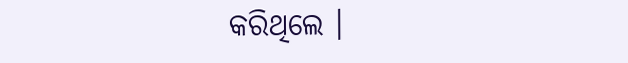କରିଥିଲେ ।